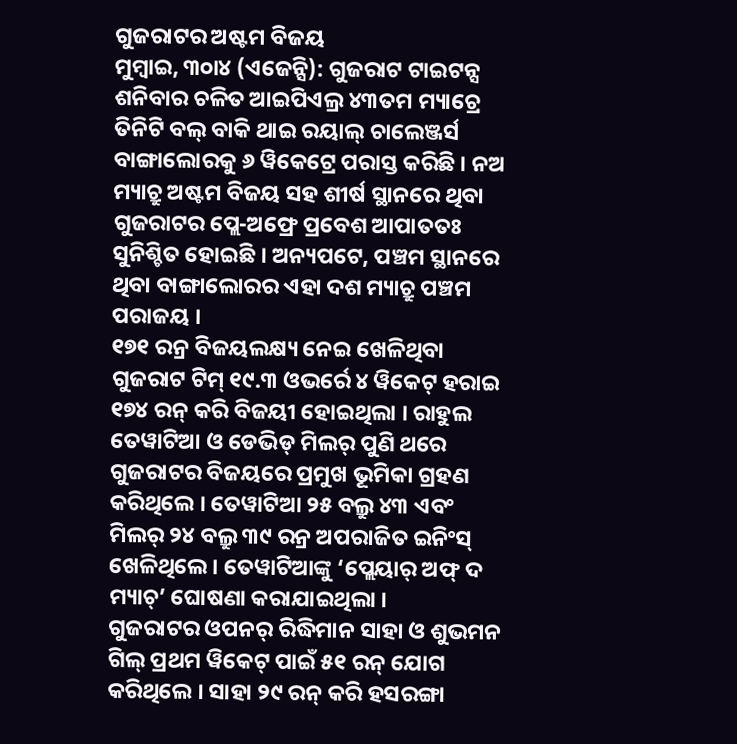ଗୁଜରାଟର ଅଷ୍ଟମ ବିଜୟ
ମୁମ୍ବାଇ, ୩୦ା୪ (ଏଜେନ୍ସି): ଗୁଜରାଟ ଟାଇଟନ୍ସ ଶନିବାର ଚଳିତ ଆଇପିଏଲ୍ର ୪୩ତମ ମ୍ୟାଚ୍ରେ ତିନିଟି ବଲ୍ ବାକି ଥାଇ ରୟାଲ୍ ଚାଲେଞ୍ଜର୍ସ ବାଙ୍ଗାଲୋରକୁ ୬ ୱିକେଟ୍ରେ ପରାସ୍ତ କରିଛି । ନଅ ମ୍ୟାଚ୍ରୁ ଅଷ୍ଟମ ବିଜୟ ସହ ଶୀର୍ଷ ସ୍ଥାନରେ ଥିବା ଗୁଜରାଟର ପ୍ଲେ-ଅଫ୍ରେ ପ୍ରବେଶ ଆପାତତଃ ସୁନିଶ୍ଚିତ ହୋଇଛି । ଅନ୍ୟପଟେ, ପଞ୍ଚମ ସ୍ଥାନରେ ଥିବା ବାଙ୍ଗାଲୋରର ଏହା ଦଶ ମ୍ୟାଚ୍ରୁ ପଞ୍ଚମ ପରାଜୟ ।
୧୭୧ ରନ୍ର ବିଜୟଲକ୍ଷ୍ୟ ନେଇ ଖେଳିଥିବା ଗୁଜରାଟ ଟିମ୍ ୧୯.୩ ଓଭର୍ରେ ୪ ୱିକେଟ୍ ହରାଇ ୧୭୪ ରନ୍ କରି ବିଜୟୀ ହୋଇଥିଲା । ରାହୁଲ ତେୱାଟିଆ ଓ ଡେଭିଡ୍ ମିଲର୍ ପୁଣି ଥରେ ଗୁଜରାଟର ବିଜୟରେ ପ୍ରମୁଖ ଭୂମିକା ଗ୍ରହଣ କରିଥିଲେ । ତେୱାଟିଆ ୨୫ ବଲ୍ରୁ ୪୩ ଏବଂ ମିଲର୍ ୨୪ ବଲ୍ରୁ ୩୯ ରନ୍ର ଅପରାଜିତ ଇନିଂସ୍ ଖେଳିଥିଲେ । ତେୱାଟିଆଙ୍କୁ ‘ପ୍ଲେୟାର୍ ଅଫ୍ ଦ ମ୍ୟାଚ୍’ ଘୋଷଣା କରାଯାଇଥିଲା ।
ଗୁଜରାଟର ଓପନର୍ ରିଦ୍ଧିମାନ ସାହା ଓ ଶୁଭମନ ଗିଲ୍ ପ୍ରଥମ ୱିକେଟ୍ ପାଇଁ ୫୧ ରନ୍ ଯୋଗ କରିଥିଲେ । ସାହା ୨୯ ରନ୍ କରି ହସରଙ୍ଗା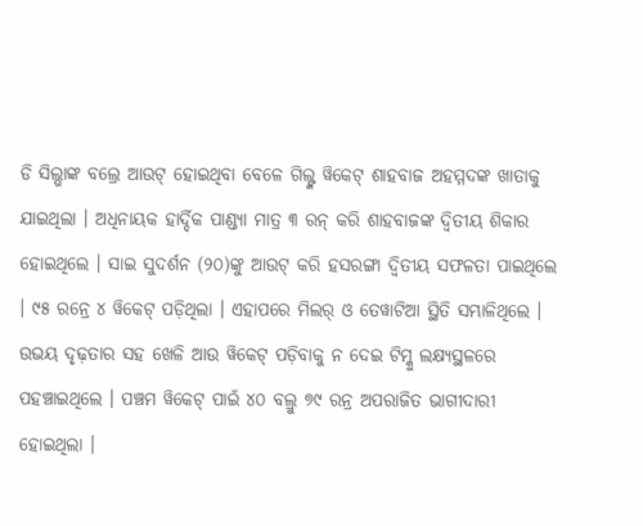ଡି ସିଲ୍ଭାଙ୍କ ବଲ୍ରେ ଆଉଟ୍ ହୋଇଥିବା ବେଳେ ଗିଲ୍ଙ୍କ ୱିକେଟ୍ ଶାହବାଜ ଅହମ୍ମଦଙ୍କ ଖାତାକୁ ଯାଇଥିଲା । ଅଧିନାୟକ ହାର୍ଦ୍ଦିକ ପାଣ୍ଡ୍ୟା ମାତ୍ର ୩ ରନ୍ କରି ଶାହବାଜଙ୍କ ଦ୍ୱିତୀୟ ଶିକାର ହୋଇଥିଲେ । ସାଇ ସୁଦର୍ଶନ (୨୦)ଙ୍କୁ ଆଉଟ୍ କରି ହସରଙ୍ଗା ଦ୍ୱିତୀୟ ସଫଳତା ପାଇଥିଲେ । ୯୫ ରନ୍ରେ ୪ ୱିକେଟ୍ ପଡ଼ିଥିଲା । ଏହାପରେ ମିଲର୍ ଓ ତେୱାଟିଆ ସ୍ଥିତି ସମ୍ଭାଳିଥିଲେ । ଉଭୟ ଦୃଢ଼ତାର ସହ ଖେଳି ଆଉ ୱିକେଟ୍ ପଡ଼ିବାକୁ ନ ଦେଇ ଟିମ୍କୁ ଲକ୍ଷ୍ୟସ୍ଥଳରେ ପହଞ୍ଚାଇଥିଲେ । ପଞ୍ଚମ ୱିକେଟ୍ ପାଇଁ ୪୦ ବଲ୍ରୁ ୭୯ ରନ୍ର ଅପରାଜିତ ଭାଗୀଦାରୀ ହୋଇଥିଲା ।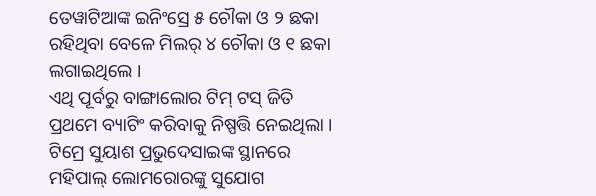ତେୱାଟିଆଙ୍କ ଇନିଂସ୍ରେ ୫ ଚୌକା ଓ ୨ ଛକା ରହିଥିବା ବେଳେ ମିଲର୍ ୪ ଚୌକା ଓ ୧ ଛକା ଲଗାଇଥିଲେ ।
ଏଥି ପୂର୍ବରୁ ବାଙ୍ଗାଲୋର ଟିମ୍ ଟସ୍ ଜିତି ପ୍ରଥମେ ବ୍ୟାଟିଂ କରିବାକୁ ନିଷ୍ପତ୍ତି ନେଇଥିଲା । ଟିମ୍ରେ ସୁୟାଶ ପ୍ରଭୁଦେସାଇଙ୍କ ସ୍ଥାନରେ ମହିପାଲ୍ ଲୋମରୋରଙ୍କୁ ସୁଯୋଗ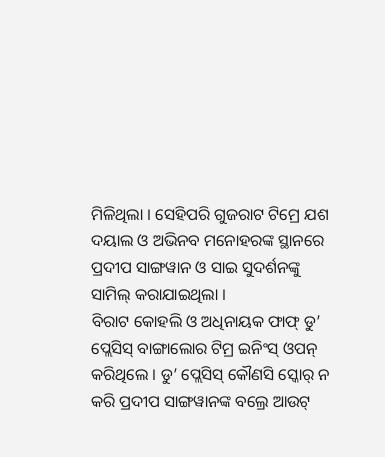ମିଳିଥିଲା । ସେହିପରି ଗୁଜରାଟ ଟିମ୍ରେ ଯଶ ଦୟାଲ ଓ ଅଭିନବ ମନୋହରଙ୍କ ସ୍ଥାନରେ ପ୍ରଦୀପ ସାଙ୍ଗୱାନ ଓ ସାଇ ସୁଦର୍ଶନଙ୍କୁ ସାମିଲ୍ କରାଯାଇଥିଲା ।
ବିରାଟ କୋହଲି ଓ ଅଧିନାୟକ ଫାଫ୍ ଡୁ’ ପ୍ଲେସିସ୍ ବାଙ୍ଗାଲୋର ଟିମ୍ର ଇନିଂସ୍ ଓପନ୍ କରିଥିଲେ । ଡୁ’ ପ୍ଲେସିସ୍ କୌଣସି ସ୍କୋର୍ ନ କରି ପ୍ରଦୀପ ସାଙ୍ଗୱାନଙ୍କ ବଲ୍ରେ ଆଉଟ୍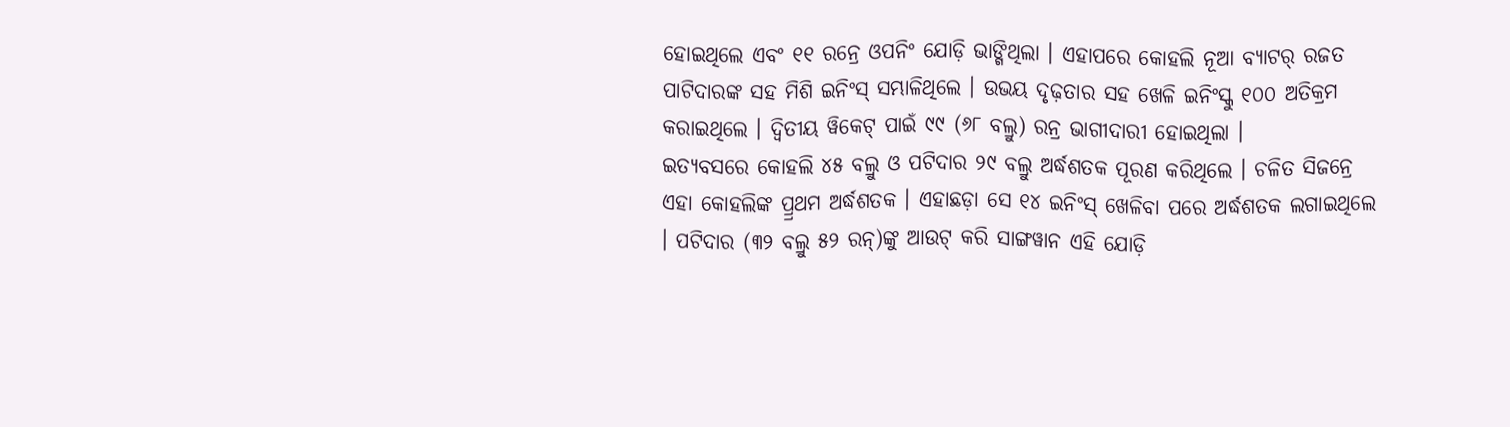ହୋଇଥିଲେ ଏବଂ ୧୧ ରନ୍ରେ ଓପନିଂ ଯୋଡ଼ି ଭାଙ୍ଗିଥିଲା । ଏହାପରେ କୋହଲି ନୂଆ ବ୍ୟାଟର୍ ରଜତ ପାଟିଦାରଙ୍କ ସହ ମିଶି ଇନିଂସ୍ ସମ୍ଭାଳିଥିଲେ । ଉଭୟ ଦୃଢ଼ତାର ସହ ଖେଳି ଇନିଂସ୍କୁ ୧୦୦ ଅତିକ୍ରମ କରାଇଥିଲେ । ଦ୍ୱିତୀୟ ୱିକେଟ୍ ପାଇଁ ୯୯ (୬୮ ବଲ୍ରୁ) ରନ୍ର ଭାଗୀଦାରୀ ହୋଇଥିଲା ।
ଇତ୍ୟବସରେ କୋହଲି ୪୫ ବଲ୍ରୁ ଓ ପଟିଦାର ୨୯ ବଲ୍ରୁ ଅର୍ଦ୍ଧଶତକ ପୂରଣ କରିଥିଲେ । ଚଳିତ ସିଜନ୍ରେ ଏହା କୋହଲିଙ୍କ ପ୍ର୍ରଥମ ଅର୍ଦ୍ଧଶତକ । ଏହାଛଡ଼ା ସେ ୧୪ ଇନିଂସ୍ ଖେଳିବା ପରେ ଅର୍ଦ୍ଧଶତକ ଲଗାଇଥିଲେ । ପଟିଦାର (୩୨ ବଲ୍ରୁ ୫୨ ରନ୍)ଙ୍କୁ ଆଉଟ୍ କରି ସାଙ୍ଗୱାନ ଏହି ଯୋଡ଼ି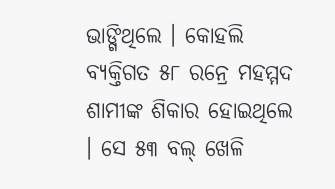ଭାଙ୍ଗିଥିଲେ । କୋହଲି ବ୍ୟକ୍ତିଗତ ୫୮ ରନ୍ରେ ମହମ୍ମଦ ଶାମୀଙ୍କ ଶିକାର ହୋଇଥିଲେ । ସେ ୫୩ ବଲ୍ ଖେଳି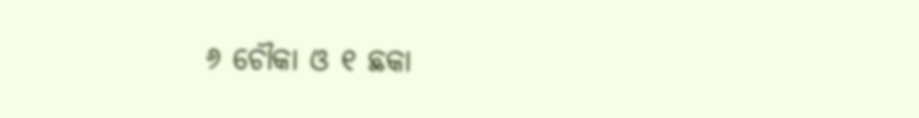୬ ଚୌକା ଓ ୧ ଛକା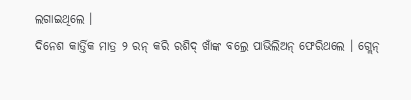ଲଗାଇଥିଲେ ।
ଦିନେଶ କାର୍ତ୍ତିକ ମାତ୍ର ୨ ରନ୍ କରି ରଶିଦ୍ ଖାଁଙ୍କ ବଲ୍ରେ ପାଭିଲିଅନ୍ ଫେରିଥଲେ । ଗ୍ଲେନ୍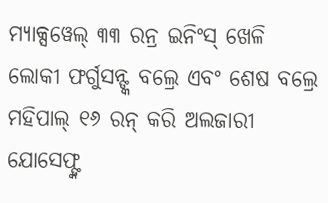ମ୍ୟାକ୍ସୱେଲ୍ ୩୩ ରନ୍ର ଇନିଂସ୍ ଖେଳି ଲୋକୀ ଫର୍ଗୁସନ୍ଙ୍କ ବଲ୍ରେ ଏବଂ ଶେଷ ବଲ୍ରେ ମହିପାଲ୍ ୧୬ ରନ୍ କରି ଅଲଜାରୀ ଯୋସେଫ୍ଙ୍କ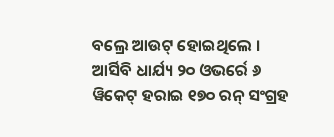ବଲ୍ରେ ଆଉଟ୍ ହୋଇଥିଲେ । ଆର୍ସିବି ଧାର୍ଯ୍ୟ ୨୦ ଓଭର୍ରେ ୬ ୱିକେଟ୍ ହରାଇ ୧୭୦ ରନ୍ ସଂଗ୍ରହ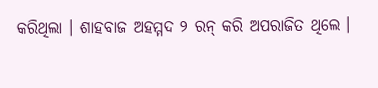କରିଥିଲା । ଶାହବାଜ ଅହମ୍ମଦ ୨ ରନ୍ କରି ଅପରାଜିତ ଥିଲେ ।